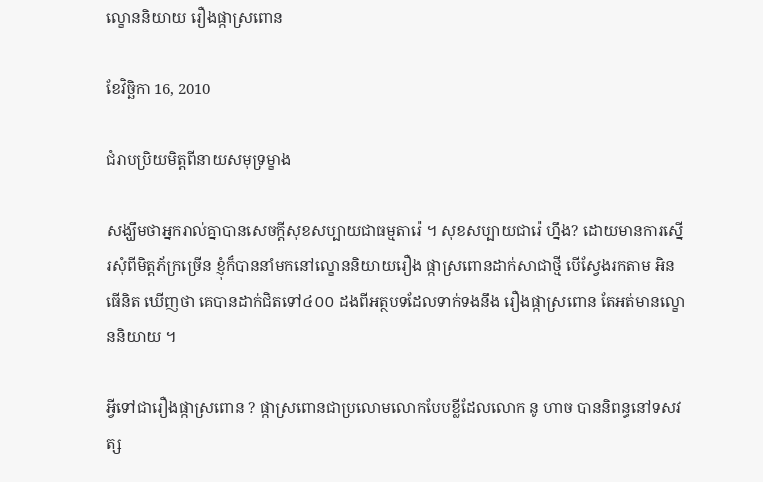ល្ខោននិយាយ រឿងផ្កាស្រពោន

ខែវិច្ឆិកា 16, 2010

ជំរាបប្រិយមិត្តពីនាយសមុទ្រម្ខាង

សង្ឃឹមថាអ្នករាល់គ្នាបានសេចក្តីសុខសប្បាយជាធម្មតារ៉េ ។ សុខសប្បាយជារ៉េ ហ្នឹង? ដោយមានការស្នើរសុំពីមិត្តភ័ក្រច្រើន ខ្ញុំក៏បាននាំមកនៅល្ខោននិយាយរឿង ផ្កាស្រពោនដាក់សាជាថ្មី បើស្វែងរកតាម អិនធើនិត ឃើញថា គេបានដាក់ជិតទៅ៤០០ ដងពីអត្ថបទដែលទាក់ទងនឹង រឿងផ្កាស្រពោន តែអត់មានល្ខោននិយាយ ។

អ្វីទៅជារឿងផ្កាស្រពោន ? ផ្កាស្រពោនជាប្រលោមលោកបែបខ្លីដែលលោក នូ ហាច បាននិពន្ធនៅទសវត្ស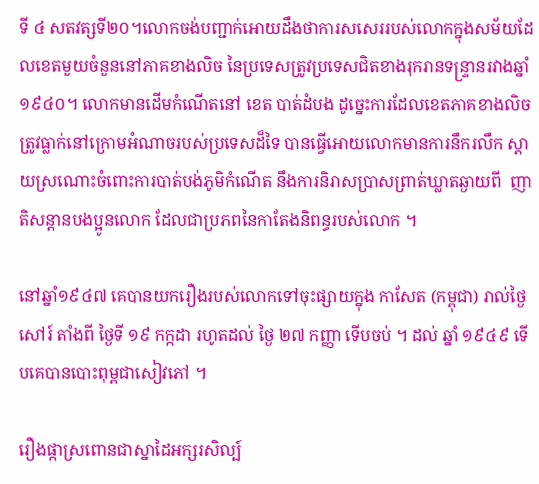ទី ៤ សតវត្សទី២០។លោកចង់បញ្ជាក់អោយដឹងថាការសសេររបស់លោកក្នុងសម័យដែលខេតមួយចំនួននៅភាគខាងលិច នៃប្រទេសត្រូវប្រទេសជិតខាងរុករានទន្រ្ទានរវាងឆ្នាំ១៩៤០។ លោកមានដើមកំណើតនៅ ខេត បាត់ដំបង ដូច្នេះការដែលខេតភាគខាងលិចត្រូវធ្លាក់នៅក្រោមអំណាចរបស់ប្រទេសដ៏ទៃ បានធ្វើអោយលោកមានការនឹករលឹក ស្តាយស្រណោះចំពោះការបាត់បង់ភូមិកំណើត នឹងការនិរាសប្រាសព្រាត់ឃ្លាតឆ្ងាយពី  ញាតិសន្តានបងប្អូនលោក ដែលជាប្រភពនៃកាតែងនិពន្ធរបស់លោក ។

នៅឆ្នាំ១៩៤៧ គេបានយករឿងរបស់លោកទៅចុះផ្សាយក្នុង កាសែត (កម្ពុជា) រាល់ថ្ងៃសៅរ៍ តាំងពី ថ្ងៃទី ១៩ កក្កដា រហូតដល់ ថ្ងៃ ២៧ កញ្ញា ទើបចប់ ។ ដល់ ឆ្នាំ ១៩៤៩ ទើបគេបានបោះពុម្ពជាសៀវភៅ ។

រឿងផ្កាស្រពោនជាស្នាដៃអក្សរសិល្ប៍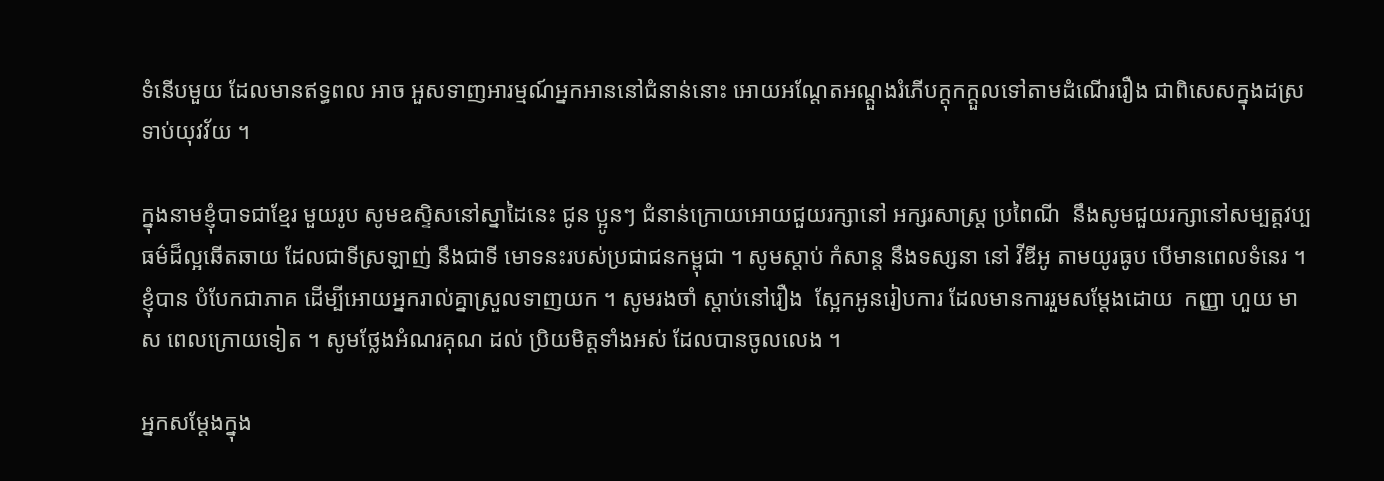ទំនើបមួយ ដែលមានឥទ្ធពល អាច អួសទាញអារម្មណ៍អ្នកអាននៅជំនាន់នោះ អោយអណ្តែតអណ្តួងរំភើបក្តុកក្តួលទៅតាមដំណើររឿង ជាពិសេសក្នុងដស្រទាប់យុវវ័យ ។

ក្នុងនាមខ្ញុំបាទជាខ្មែរ មួយរូប សូមឧស្ទិសនៅស្នាដៃនេះ ជូន ប្អូនៗ ជំនាន់ក្រោយអោយជួយរក្សានៅ អក្សរសាស្រ្ត ប្រពៃណី  នឹងសូមជួយរក្សានៅសម្បត្តវប្បធម៌ដ៏ល្អឆើតឆាយ ដែលជាទីស្រឡាញ់ នឹងជាទី មោទនះរបស់ប្រជាជនកម្ពុជា ។ សូមស្តាប់ កំសាន្ត នឹងទស្សនា នៅ វីឌីអូ តាមយូរធូប បើមានពេលទំនេរ ។ ខ្ញុំបាន បំបែកជាភាគ ដើម្បីអោយអ្នករាល់គ្នាស្រួលទាញយក ។ សូមរងចាំ ស្តាប់នៅរឿង  ស្អែកអូនរៀបការ ដែលមានការរួមសម្តែងដោយ  កញ្ញា ហួយ មាស ពេលក្រោយទៀត ។ សូមថ្លែងអំណរគុណ ដល់ ប្រិយមិត្តទាំងអស់ ដែលបានចូលលេង ។

អ្នកសម្តែងក្នុង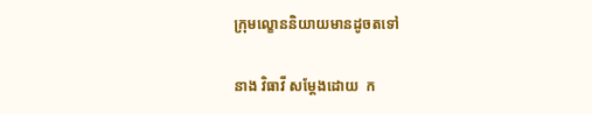ក្រុមល្ខោននិយាយមានដូចតទៅ

នាង វិធាវី សម្តែងដោយ  ក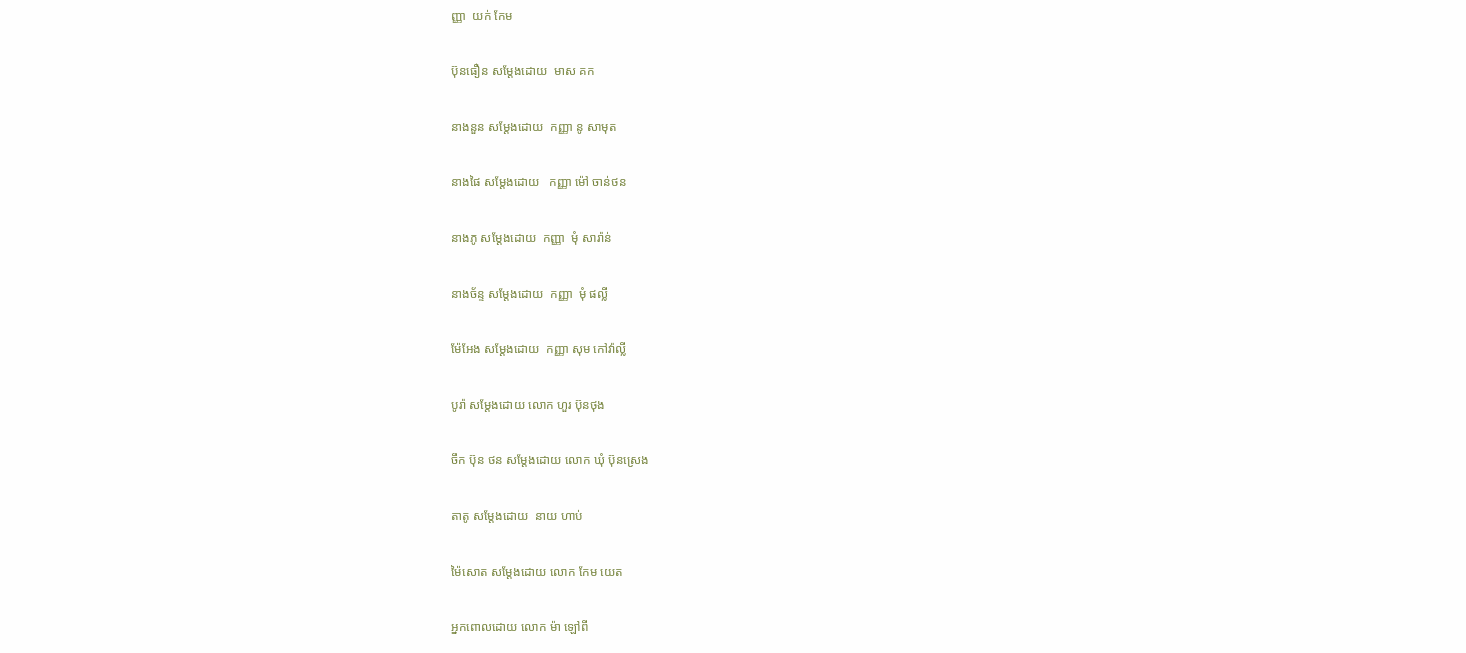ញ្ញា  យក់ កែម

ប៊ុនធឿន សម្តែងដោយ  មាស គក

នាងនួន សម្តែងដោយ  កញ្ញា នូ សាមុត

នាងផៃ សម្តែងដោយ   កញ្ញា ម៉ៅ ចាន់ថន

នាងភូ សម្តែងដោយ  កញ្ញា  មុំ សារ៉ាន់

នាងច័ន្ទ សម្តែងដោយ  កញ្ញា  មុំ ផល្លី

ម៉ែអែង សម្តែងដោយ  កញ្ញា សុម កៅវ៉ាល្លី

បូរ៉ា សម្តែងដោយ លោក ហួរ ប៊ុនថុង

ចឹក ប៊ុន ថន សម្តែងដោយ លោក ឃុំ ប៊ុនស្រេង

តាតូ សម្តែងដោយ  នាយ ហាប់

ម៉ៃសោត សម្តែងដោយ លោក កែម យេត

អ្នកពោលដោយ លោក ម៉ា ឡៅពី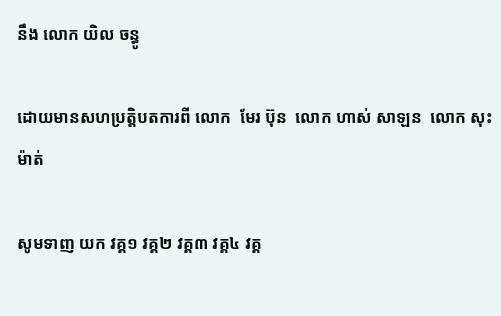នឹង លោក យិល ចន្ធូ

ដោយមានសហប្រត្តិបតការពី លោក  មែរ ប៊ុន  លោក ហាស់ សាឡន  លោក សុះ ម៉ាត់

សូមទាញ យក វគ្គ១ វគ្គ២ វគ្គ៣ វគ្គ៤ វគ្គ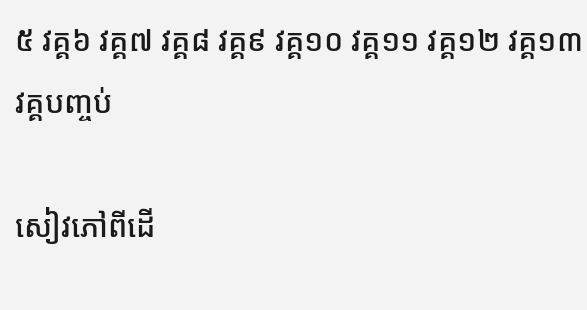៥ វគ្គ៦ វគ្គ៧ វគ្គ៨ វគ្គ៩ វគ្គ១០ វគ្គ១១ វគ្គ១២ វគ្គ១៣ វគ្គបញ្ចប់

សៀវភៅពីដើ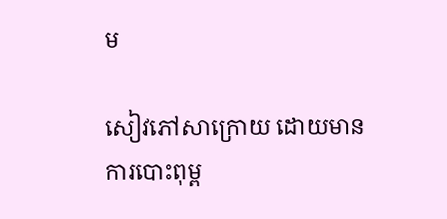ម

សៀវភៅសាក្រោយ ដោយមានការបោះពុម្ព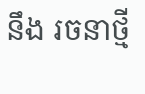នឹង រចនាថ្មី